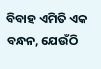ବିବାହ ଏମିତି ଏକ ବନ୍ଧନ, ଯେଉଁଠି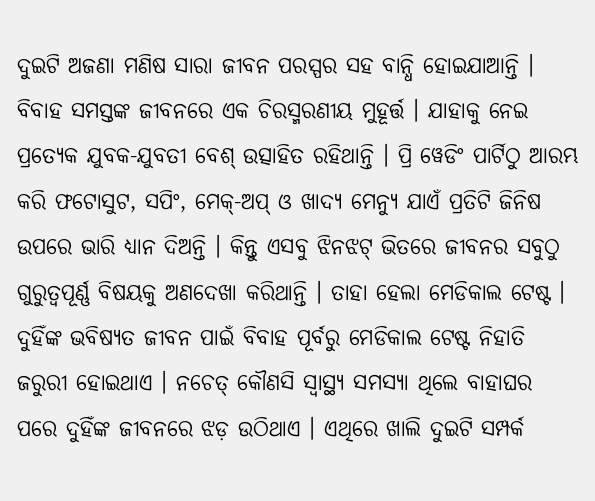ଦୁଇଟି ଅଜଣା ମଣିଷ ସାରା ଜୀବନ ପରସ୍ପର ସହ ବାନ୍ଧି ହୋଇଯାଆନ୍ତି । ବିବାହ ସମସ୍ତଙ୍କ ଜୀବନରେ ଏକ ଚିରସ୍ମରଣୀୟ ମୁହୂର୍ତ୍ତ । ଯାହାକୁ ନେଇ ପ୍ରତ୍ୟେକ ଯୁବକ-ଯୁବତୀ ବେଶ୍ ଉତ୍ସାହିତ ରହିଥାନ୍ତି । ପ୍ରି ୱେଡିଂ ପାର୍ଟିଠୁ ଆରମ୍ଭ କରି ଫଟୋସୁଟ, ସପିଂ, ମେକ୍-ଅପ୍ ଓ ଖାଦ୍ୟ ମେନ୍ୟୁ ଯାଏଁ ପ୍ରତିଟି ଜିନିଷ ଉପରେ ଭାରି ଧ୍ୟାନ ଦିଅନ୍ତି । କିନ୍ତୁ ଏସବୁ ଝିନଝଟ୍ ଭିତରେ ଜୀବନର ସବୁଠୁ ଗୁରୁତ୍ବପୂର୍ଣ୍ଣ ବିଷୟକୁ ଅଣଦେଖା କରିଥାନ୍ତି । ତାହା ହେଲା ମେଡିକାଲ ଟେଷ୍ଟ । ଦୁହିଁଙ୍କ ଭବିଷ୍ୟତ ଜୀବନ ପାଇଁ ବିବାହ ପୂର୍ବରୁ ମେଡିକାଲ ଟେଷ୍ଟ ନିହାତି ଜରୁରୀ ହୋଇଥାଏ । ନଚେତ୍ କୌଣସି ସ୍ବାସ୍ଥ୍ୟ ସମସ୍ୟା ଥିଲେ ବାହାଘର ପରେ ଦୁହିଁଙ୍କ ଜୀବନରେ ଝଡ଼ ଉଠିଥାଏ । ଏଥିରେ ଖାଲି ଦୁଇଟି ସମ୍ପର୍କ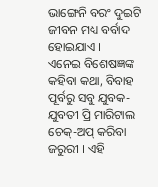ଭାଙ୍ଗେନି ବରଂ ଦୁଇଟି ଜୀବନ ମଧ୍ୟ ବର୍ବାଦ ହୋଇଯାଏ ।
ଏନେଇ ବିଶେଷଜ୍ଞଙ୍କ କହିବା କଥା, ବିବାହ ପୂର୍ବରୁ ସବୁ ଯୁବକ-ଯୁବତୀ ପ୍ରି ମାରିଟାଲ ଚେକ୍-ଅପ୍ କରିବା ଜରୁରୀ । ଏହି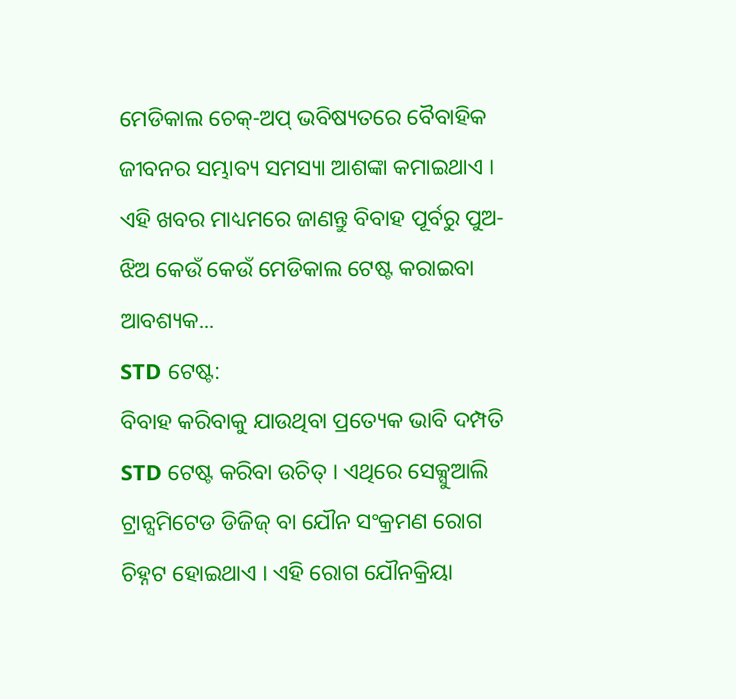ମେଡିକାଲ ଚେକ୍-ଅପ୍ ଭବିଷ୍ୟତରେ ବୈବାହିକ ଜୀବନର ସମ୍ଭାବ୍ୟ ସମସ୍ୟା ଆଶଙ୍କା କମାଇଥାଏ । ଏହି ଖବର ମାଧ୍ୟମରେ ଜାଣନ୍ତୁ ବିବାହ ପୂର୍ବରୁ ପୁଅ-ଝିଅ କେଉଁ କେଉଁ ମେଡିକାଲ ଟେଷ୍ଟ କରାଇବା ଆବଶ୍ୟକ...
STD ଟେଷ୍ଟ:
ବିବାହ କରିବାକୁ ଯାଉଥିବା ପ୍ରତ୍ୟେକ ଭାବି ଦମ୍ପତି STD ଟେଷ୍ଟ କରିବା ଉଚିତ୍ । ଏଥିରେ ସେକ୍ସୁଆଲି ଟ୍ରାନ୍ସମିଟେଡ ଡିଜିଜ୍ ବା ଯୌନ ସଂକ୍ରମଣ ରୋଗ ଚିହ୍ନଟ ହୋଇଥାଏ । ଏହି ରୋଗ ଯୌନକ୍ରିୟା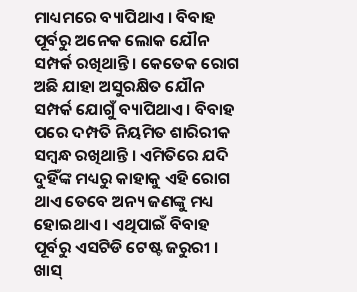ମାଧ୍ୟମରେ ବ୍ୟାପିଥାଏ । ବିବାହ ପୂର୍ବରୁ ଅନେକ ଲୋକ ଯୌନ ସମ୍ପର୍କ ରଖିଥାନ୍ତି । କେତେକ ରୋଗ ଅଛି ଯାହା ଅସୁରକ୍ଷିତ ଯୌନ ସମ୍ପର୍କ ଯୋଗୁଁ ବ୍ୟାପିଥାଏ । ବିବାହ ପରେ ଦମ୍ପତି ନିୟମିତ ଶାରିରୀକ ସମ୍ବନ୍ଧ ରଖିଥାନ୍ତି । ଏମିତିରେ ଯଦି ଦୁହିଁଙ୍କ ମଧ୍ୟରୁ କାହାକୁ ଏହି ରୋଗ ଥାଏ ତେବେ ଅନ୍ୟ ଜଣଙ୍କୁ ମଧ୍ୟ ହୋଇଥାଏ । ଏଥିପାଇଁ ବିବାହ ପୂର୍ବରୁ ଏସଟିଡି ଟେଷ୍ଟ ଜରୁରୀ । ଖାସ୍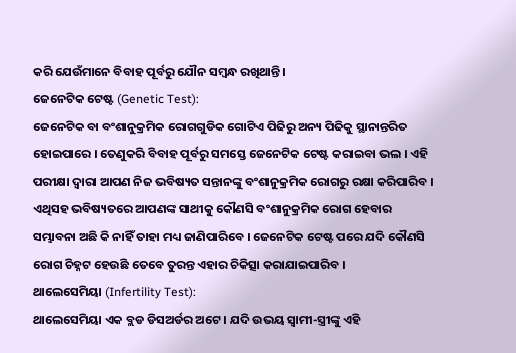କରି ଯେଉଁମାନେ ବିବାହ ପୂର୍ବରୁ ଯୌନ ସମ୍ବନ୍ଧ ରଖିଥାନ୍ତି ।
ଜେନେଟିକ ଟେଷ୍ଟ (Genetic Test):
ଜେନେଟିକ ବା ବଂଶାନୁକ୍ରମିକ ରୋଗଗୁଡିକ ଗୋଟିଏ ପିଢିରୁ ଅନ୍ୟ ପିଢିକୁ ସ୍ଥାନାନ୍ତରିତ ହୋଇପାରେ । ତେଣୁକରି ବିବାହ ପୂର୍ବରୁ ସମସ୍ତେ ଜେନେଟିକ ଟେଷ୍ଟ କରାଇବା ଭଲ । ଏହି ପରୀକ୍ଷା ଦ୍ବାରା ଆପଣ ନିଜ ଭବିଷ୍ୟତ ସନ୍ତାନଙ୍କୁ ବଂଶାନୁକ୍ରମିକ ରୋଗରୁ ରକ୍ଷା କରିପାରିବ । ଏଥିସହ ଭବିଷ୍ୟତରେ ଆପଣଙ୍କ ସାଥୀକୁ କୌଣସି ବଂଶାନୁକ୍ରମିକ ରୋଗ ହେବାର ସମ୍ଭାବନା ଅଛି କି ନାହିଁ ତାହା ମଧ୍ୟ ଜାଣିପାରିବେ । ଜେନେଟିକ ଟେଷ୍ଟ ପରେ ଯଦି କୌଣସି ରୋଗ ଚିହ୍ନଟ ହେଉଛି ତେବେ ତୁରନ୍ତ ଏହାର ଚିକିତ୍ସା କରାଯାଇପାରିବ ।
ଥାଲେସେମିୟା (Infertility Test):
ଥାଲେସେମିୟା ଏକ ବ୍ଲଡ ଡିସଅର୍ଡର ଅଟେ । ଯଦି ଉଭୟ ସ୍ବାମୀ-ସ୍ତ୍ରୀଙ୍କୁ ଏହି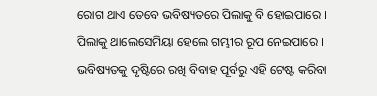ରୋଗ ଥାଏ ତେବେ ଭବିଷ୍ୟତରେ ପିଲାକୁ ବି ହୋଇପାରେ । ପିଲାକୁ ଥାଲେସେମିୟା ହେଲେ ଗମ୍ଭୀର ରୂପ ନେଇପାରେ । ଭବିଷ୍ୟତକୁ ଦୃଷ୍ଟିରେ ରଖି ବିବାହ ପୂର୍ବରୁ ଏହି ଟେଷ୍ଟ କରିବା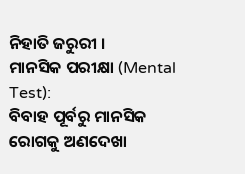ନିହାତି ଜରୁରୀ ।
ମାନସିକ ପରୀକ୍ଷା (Mental Test):
ବିବାହ ପୂର୍ବରୁ ମାନସିକ ରୋଗକୁ ଅଣଦେଖା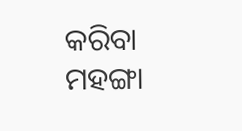କରିବା ମହଙ୍ଗା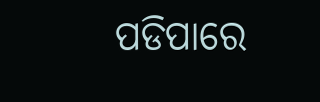ପଡିପାରେ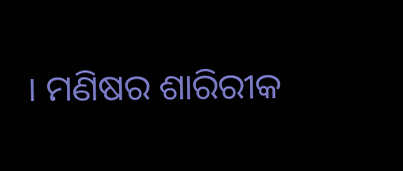। ମଣିଷର ଶାରିରୀକ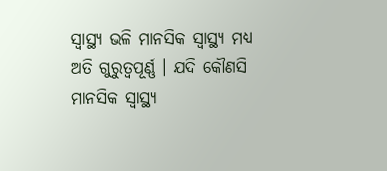ସ୍ବାସ୍ଥ୍ୟ ଭଳି ମାନସିକ ସ୍ବାସ୍ଥ୍ୟ ମଧ୍ୟ ଅତି ଗୁରୁତ୍ବପୂର୍ଣ୍ଣ । ଯଦି କୌଣସି ମାନସିକ ସ୍ବାସ୍ଥ୍ୟ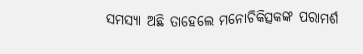ସମସ୍ୟା ଅଛି ତାହେଲେ ମନୋଚିକିତ୍ସକଙ୍କ ପରାମର୍ଶ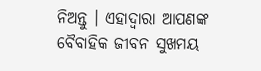ନିଅନ୍ତୁ । ଏହାଦ୍ବାରା ଆପଣଙ୍କ ବୈବାହିକ ଜୀବନ ସୁଖମୟ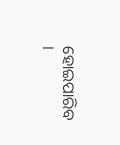ହୋଇପାରିବ ।